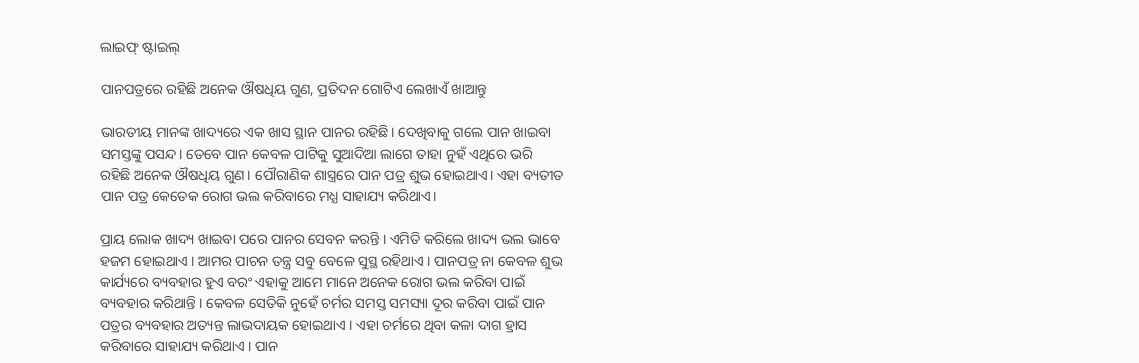ଲାଇଫ୍ ଷ୍ଟାଇଲ୍

ପାନପତ୍ରରେ ରହିଛି ଅନେକ ଔଷଧିୟ ଗୁଣ, ପ୍ରତିଦନ ଗୋଟିଏ ଲେଖାଏଁ ଖାଆନ୍ତୁ

ଭାରତୀୟ ମାନଙ୍କ ଖାଦ୍ୟରେ ଏକ ଖାସ ସ୍ଥାନ ପାନର ରହିଛି। ଦେଖିବାକୁ ଗଲେ ପାନ ଖାଇବା ସମସ୍ତଙ୍କୁ ପସନ୍ଦ। ତେବେ ପାନ କେବଳ ପାଟିକୁ ସୁଆଦିଆ ଲାଗେ ତାହା ନୁହଁ ଏଥିରେ ଭରି ରହିଛି ଅନେକ ଔଷଧିୟ ଗୁଣ। ପୌରାଣିକ ଶାସ୍ତ୍ରରେ ପାନ ପତ୍ର ଶୁଭ ହୋଇଥାଏ। ଏହା ବ୍ୟତୀତ ପାନ ପତ୍ର କେତେକ ରୋଗ ଭଲ କରିବାରେ ମଧ୍ଯ ସାହାଯ୍ୟ କରିଥାଏ।

ପ୍ରାୟ ଲୋକ ଖାଦ୍ୟ ଖାଇବା ପରେ ପାନର ସେବନ କରନ୍ତି । ଏମିତି କରିଲେ ଖାଦ୍ୟ ଭଲ ଭାବେ ହଜମ ହୋଇଥାଏ । ଆମର ପାଚନ ତନ୍ତ୍ର ସବୁ ବେଳେ ସୁସ୍ଥ ରହିଥାଏ । ପାନପତ୍ର ନା କେବଳ ଶୁଭ କାର୍ଯ୍ୟରେ ବ୍ୟବହାର ହୁଏ ବରଂ ଏହାକୁ ଆମେ ମାନେ ଅନେକ ରୋଗ ଭଲ କରିବା ପାଇଁ ବ୍ୟବହାର କରିଥାନ୍ତି । କେବଳ ସେତିକି ନୁହେଁ ଚର୍ମର ସମସ୍ତ ସମସ୍ୟା ଦୂର କରିବା ପାଇଁ ପାନ ପତ୍ରର ବ୍ୟବହାର ଅତ୍ୟନ୍ତ ଲାଭଦାୟକ ହୋଇଥାଏ । ଏହା ଚର୍ମରେ ଥିବା କଳା ଦାଗ ହ୍ରାସ କରିବାରେ ସାହାଯ୍ୟ କରିଥାଏ । ପାନ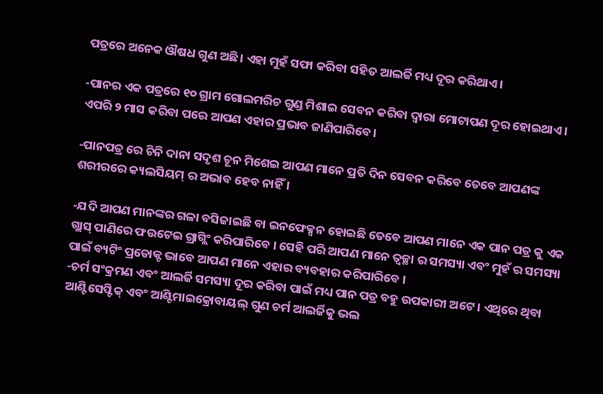ପତ୍ରରେ ଅନେକ ଔଷଧ ଗୁଣ ଅଛି। ଏହା ମୁହଁ ସଫା କରିବା ସହିତ ଆଲର୍ଜି ମଧ୍ୟ ଦୂର କରିଥାଏ ।

-ପାନର ଏକ ପତ୍ରରେ ୧୦ ଗ୍ରାମ ଗୋଲମରିଚ ଗୁଣ୍ଡ ମିଶାଇ ସେବନ କରିବା ଦ୍ବାରା ମୋଟାପଣ ଦୂର ହୋଇଥାଏ। ଏପରି ୨ ମାସ କରିବା ପରେ ଆପଣ ଏହାର ପ୍ରଭାବ ଜାଣିପାରିବେ।

-ପାନପତ୍ର ରେ ଚିନି ଦାନା ସଦୃଶ ଚୂନ ମିଶେଇ ଆପଣ ମାନେ ପ୍ରତି ଦିନ ସେବନ କରିବେ ତେବେ ଆପଣଙ୍କ ଶରୀରରେ କ୍ୟଲସିୟମ୍ ର ଅଭାବ ହେବ ନାହିଁ ।

-ଯଦି ଆପଣ ମାନଙ୍କର ଗଳା ବସିଜାଇଛି ବା ଇନଫେକ୍ସନ ହୋଇଛି ତେବେ ଆପଣ ମାନେ ଏକ ପାନ ପତ୍ର କୁ ଏକ ଗ୍ଲାସ୍ ପାଣିରେ ଫଉଟେଇ ଗ୍ରାଗ୍ଲିଂ କରିପାରିବେ । ସେହି ପରି ଆପଣ ମାନେ ତ୍ୱଚ୍ଛା ର ସମସ୍ୟା ଏବଂ ମୁହଁ ର ସମସ୍ୟା ପାଇଁ ବ୍ୟଟିଂ ପ୍ରଡୋକ୍ଟ ଭାବେ ଆପଣ ମାନେ ଏହାର ବ୍ୟବହାର କରିପାରିବେ ।
-ଚର୍ମ ସଂକ୍ରମଣ ଏବଂ ଆଲର୍ଜି ସମସ୍ୟା ଦୂର କରିବା ପାଇଁ ମଧ୍ୟ ପାନ ପତ୍ର ବହୁ ଉପକାରୀ ଅଟେ । ଏଥିରେ ଥିବା ଆଣ୍ଟିସେପ୍ଟିକ୍ ଏବଂ ଆଣ୍ଟିମାଇକ୍ରୋବାୟଲ୍ ଗୁଣ ଚର୍ମ ଆଲର୍ଜିକୁ ଭଲ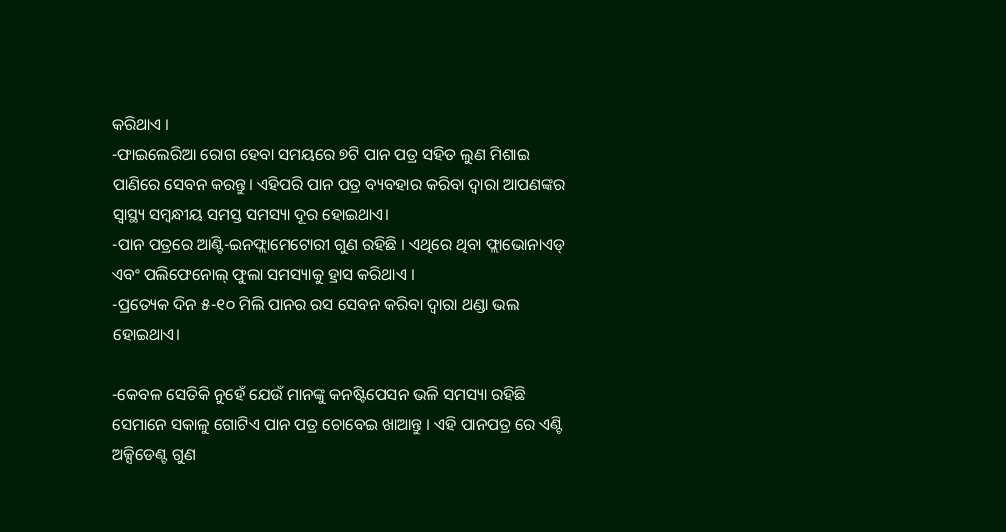କରିଥାଏ ।
-ଫାଇଲେରିଆ ରୋଗ ହେବା ସମୟରେ ୭ଟି ପାନ ପତ୍ର ସହିତ ଲୁଣ ମିଶାଇ ପାଣିରେ ସେବନ କରନ୍ତୁ। ଏହିପରି ପାନ ପତ୍ର ବ୍ୟବହାର କରିବା ଦ୍ବାରା ଆପଣଙ୍କର ସ୍ବାସ୍ଥ୍ୟ ସମ୍ବନ୍ଧୀୟ ସମସ୍ତ ସମସ୍ୟା ଦୂର ହୋଇଥାଏ।
-ପାନ ପତ୍ରରେ ଆଣ୍ଟି-ଇନଫ୍ଲାମେଟୋରୀ ଗୁଣ ରହିଛି । ଏଥିରେ ଥିବା ଫ୍ଲାଭୋନାଏଡ୍ ଏବଂ ପଲିଫେନୋଲ୍ ଫୁଲା ସମସ୍ୟାକୁ ହ୍ରାସ କରିଥାଏ ।
-ପ୍ରତ୍ୟେକ ଦିନ ୫-୧୦ ମିଲି ପାନର ରସ ସେବନ କରିବା ଦ୍ବାରା ଥଣ୍ଡା ଭଲ ହୋଇଥାଏ।

-କେବଳ ସେତିକି ନୁହେଁ ଯେଉଁ ମାନଙ୍କୁ କନଷ୍ଟିପେସନ ଭଳି ସମସ୍ୟା ରହିଛି ସେମାନେ ସକାଳୁ ଗୋଟିଏ ପାନ ପତ୍ର ଚୋବେଇ ଖାଆନ୍ତୁ । ଏହି ପାନପତ୍ର ରେ ଏଣ୍ଟି ଅକ୍ସିଡେଣ୍ଟ ଗୁଣ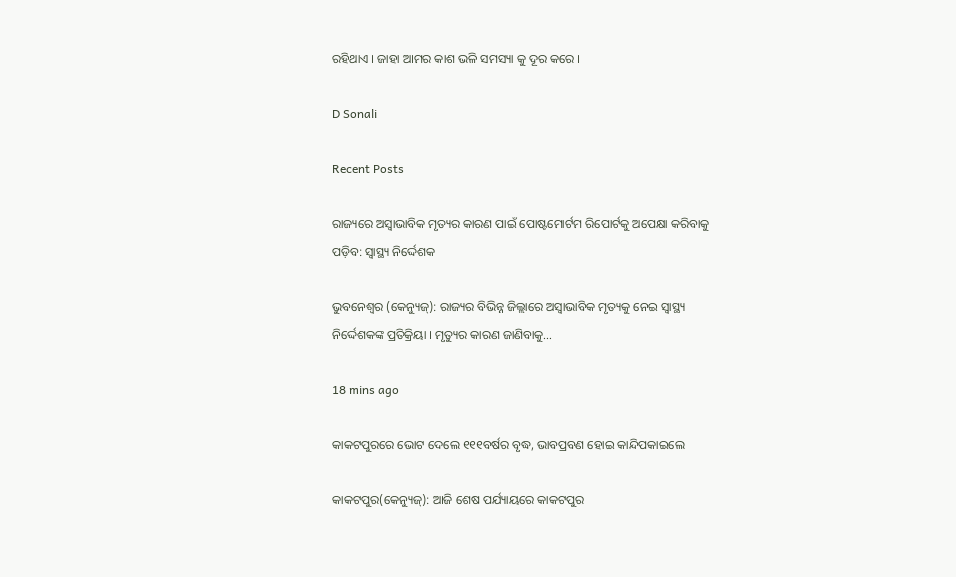ରହିଥାଏ । ଜାହା ଆମର କାଶ ଭଳି ସମସ୍ୟା କୁ ଦୂର କରେ ।

D Sonali

Recent Posts

ରାଜ୍ୟରେ ଅସ୍ୱାଭାବିକ ମୃତ୍ୟର କାରଣ ପାଇଁ ପୋଷ୍ଟମୋର୍ଟମ ରିପୋର୍ଟକୁ ଅପେକ୍ଷା କରିବାକୁ ପଡ଼ିବ: ସ୍ୱାସ୍ଥ୍ୟ ନିର୍ଦ୍ଦେଶକ

ଭୁବନେଶ୍ୱର (କେନ୍ୟୁଜ୍‌): ରାଜ୍ୟର ବିଭିନ୍ନ ଜିଲ୍ଲାରେ ଅସ୍ୱାଭାବିକ ମୃତ୍ୟକୁ ନେଇ ସ୍ୱାସ୍ଥ୍ୟ ନିର୍ଦ୍ଦେଶକଙ୍କ ପ୍ରତିକ୍ରିୟା । ମୃତ୍ୟୁର କାରଣ ଜାଣିବାକୁ…

18 mins ago

କାକଟପୁରରେ ଭୋଟ ଦେଲେ ୧୧୧ବର୍ଷର ବୃଦ୍ଧ, ଭାବପ୍ରବଣ ହୋଇ କାନ୍ଦିପକାଇଲେ

କାକଟପୁର(କେନ୍ୟୁଜ୍‌): ଆଜି ଶେଷ ପର୍ଯ୍ୟାୟରେ କାକଟପୁର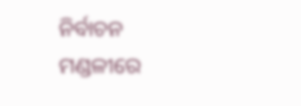ନିର୍ବାଚନ ମଣ୍ଡଳୀରେ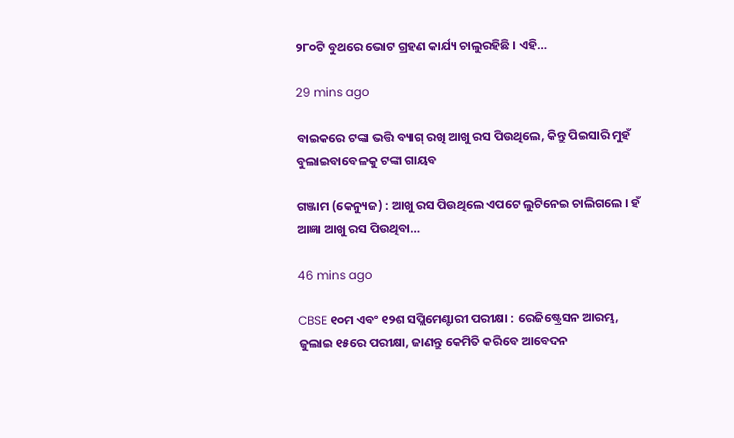୨୮୦ଟି ବୁଥରେ ଭୋଟ ଗ୍ରହଣ କାର୍ଯ୍ୟ ଚାଲୁରହିଛି । ଏହି…

29 mins ago

ବାଇକରେ ଟଙ୍କା ଭତ୍ତି ବ୍ୟାଗ୍‌ ରଖି ଆଖୁ ରସ ପିଉଥିଲେ, କିନ୍ତୁ ପିଇସାରି ମୁହଁ ବୁଲାଇବାବେଳକୁ ଟଙ୍କା ଗାୟବ

ଗଞ୍ଜାମ (କେନ୍ୟୁଜ) : ଆଖୁ ରସ ପିଉଥିଲେ ଏପଟେ ଲୁଟିନେଇ ଚାଲିଗଲେ । ହଁ ଆଜ୍ଞା ଆଖୁ ରସ ପିଉଥିବା…

46 mins ago

CBSE ୧୦ମ ଏବଂ ୧୨ଶ ସପ୍ଲିମେଣ୍ଟାରୀ ପରୀକ୍ଷା : ରେଜିଷ୍ଟ୍ରେସନ ଆରମ୍ଭ, ଜୁଲାଇ ୧୫ରେ ପରୀକ୍ଷା, ଜାଣନ୍ତୁ କେମିତି କରିବେ ଆବେଦନ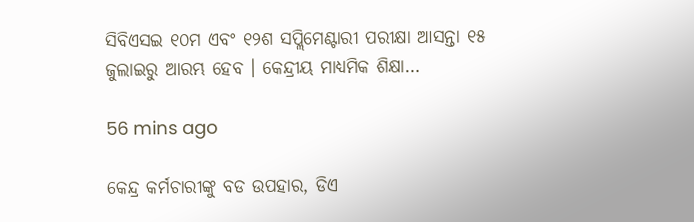ସିବିଏସଇ ୧୦ମ ଏବଂ ୧୨ଶ ସପ୍ଲିମେଣ୍ଟାରୀ ପରୀକ୍ଷା ଆସନ୍ତା ୧୫ ଜୁଲାଇରୁ ଆରମ୍ଭ ହେବ । କେନ୍ଦ୍ରୀୟ ମାଧ୍ୟମିକ ଶିକ୍ଷା…

56 mins ago

କେନ୍ଦ୍ର କର୍ମଚାରୀଙ୍କୁ ବଡ ଉପହାର, ଡିଏ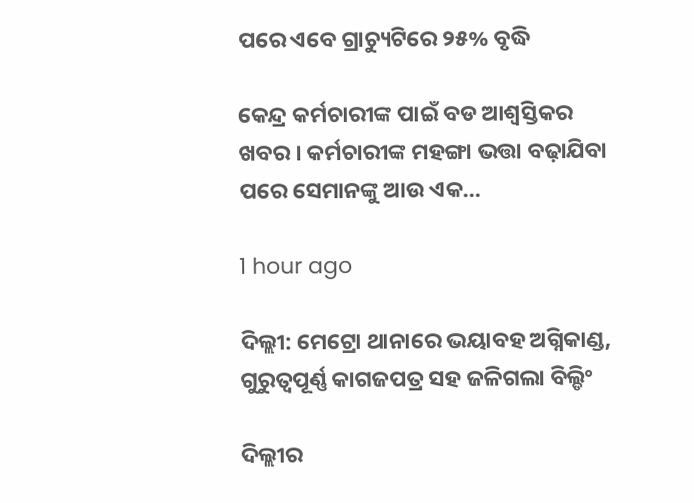ପରେ ଏବେ ଗ୍ରାଚ୍ୟୁଟିରେ ୨୫% ବୃଦ୍ଧି

କେନ୍ଦ୍ର କର୍ମଚାରୀଙ୍କ ପାଇଁ ବଡ ଆଶ୍ବସ୍ତିକର ଖବର । କର୍ମଚାରୀଙ୍କ ମହଙ୍ଗା ଭତ୍ତା ବଢ଼ାଯିବା ପରେ ସେମାନଙ୍କୁ ଆଉ ଏକ…

1 hour ago

ଦିଲ୍ଲୀ: ମେଟ୍ରୋ ଥାନାରେ ଭୟାବହ ଅଗ୍ନିକାଣ୍ଡ, ଗୁରୁତ୍ୱପୂର୍ଣ୍ଣ କାଗଜପତ୍ର ସହ ଜଳିଗଲା ବିଲ୍ଡିଂ

ଦିଲ୍ଲୀର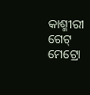କାଶ୍ମୀରୀ ଗେଟ୍ ମେଟ୍ରୋ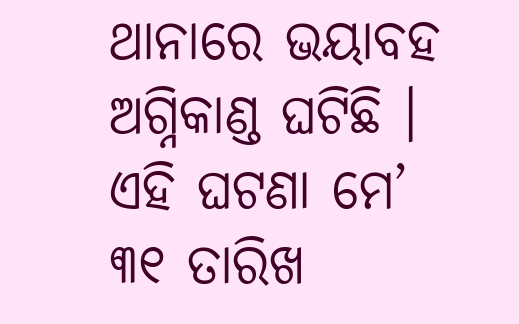ଥାନାରେ ଭୟାବହ ଅଗ୍ନିକାଣ୍ଡ ଘଟିଛି । ଏହି ଘଟଣା ମେ’ ୩୧ ତାରିଖ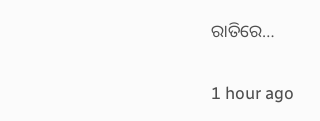ରାତିରେ…

1 hour ago